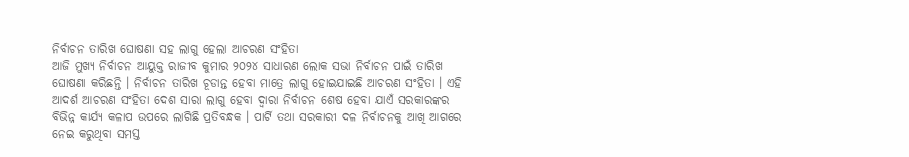ନିର୍ବାଚନ ତାରିଖ ଘୋଷଣା ସହ ଲାଗୁ ହେଲା ଆଚରଣ ସଂହିତା
ଆଜି ମୁଖ୍ୟ ନିର୍ବାଚନ ଆୟୁକ୍ତ ରାଜୀବ କୁମାର ୨୦୨୪ ସାଧାରଣ ଲୋକ ସଭା ନିର୍ବାଚନ ପାଇଁ ତାରିଖ ଘୋଷଣା କରିଛନ୍ତି । ନିର୍ବାଚନ ତାରିଖ ଚୂଡାନ୍ତ ହେବା ମାତ୍ରେ ଲାଗୁ ହୋଇଯାଇଛି ଆଚରଣ ସଂହିତା । ଏହି ଆଦର୍ଶ ଆଚରଣ ସଂହିତା ଦେଶ ସାରା ଲାଗୁ ହେବା ଦ୍ୱାରା ନିର୍ବାଚନ ଶେଷ ହେବା ଯାଏଁ ସରକାରଙ୍କର ବିଭିନ୍ନ କାର୍ଯ୍ୟ କଳାପ ଉପରେ ଲାଗିଛି ପ୍ରତିବନ୍ଧକ । ପାର୍ଟି ତଥା ସରକାରୀ ଦଳ ନିର୍ବାଚନକୁ ଆଖି ଆଗରେ ନେଇ କରୁଥିବା ସମସ୍ତ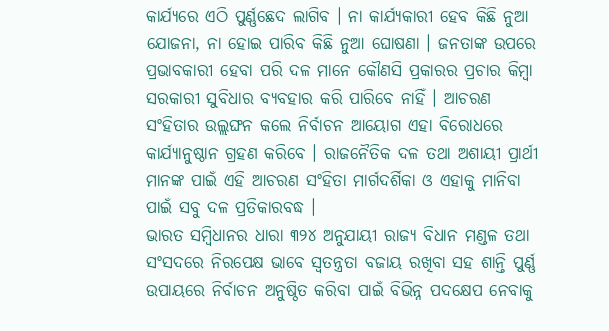କାର୍ଯ୍ୟରେ ଏଠି ପୁର୍ଣ୍ଣଛେଦ ଲାଗିବ । ନା କାର୍ଯ୍ୟକାରୀ ହେବ କିଛି ନୁଆ ଯୋଜନା, ନା ହୋଇ ପାରିବ କିଛି ନୁଆ ଘୋଷଣା । ଜନତାଙ୍କ ଉପରେ ପ୍ରଭାବକାରୀ ହେବା ପରି ଦଳ ମାନେ କୌଣସି ପ୍ରକାରର ପ୍ରଚାର କିମ୍ବା ସରକାରୀ ସୁବିଧାର ବ୍ୟବହାର କରି ପାରିବେ ନାହିଁ । ଆଚରଣ ସଂହିତାର ଉଲ୍ଲଙ୍ଘନ କଲେ ନିର୍ବାଚନ ଆୟୋଗ ଏହା ବିରୋଧରେ କାର୍ଯ୍ୟାନୁଷ୍ଠାନ ଗ୍ରହଣ କରିବେ । ରାଜନୈତିକ ଦଳ ତଥା ଅଶାୟୀ ପ୍ରାର୍ଥୀ ମାନଙ୍କ ପାଇଁ ଏହି ଆଚରଣ ସଂହିତା ମାର୍ଗଦର୍ଶିକା ଓ ଏହାକୁ ମାନିବା ପାଇଁ ସବୁ ଦଳ ପ୍ରତିକାରବଦ୍ଧ ।
ଭାରତ ସମ୍ବିଧାନର ଧାରା ୩୨୪ ଅନୁଯାୟୀ ରାଜ୍ୟ ବିଧାନ ମଣ୍ଡଳ ତଥା ସଂସଦରେ ନିରପେକ୍ଷ ଭାବେ ସ୍ୱତନ୍ତ୍ରତା ବଜାୟ ରଖିବା ସହ ଶାନ୍ତି ପୁର୍ଣ୍ଣ ଉପାୟରେ ନିର୍ବାଚନ ଅନୁଷ୍ଠିତ କରିବା ପାଇଁ ବିଭିନ୍ନ ପଦକ୍ଷେପ ନେବାକୁ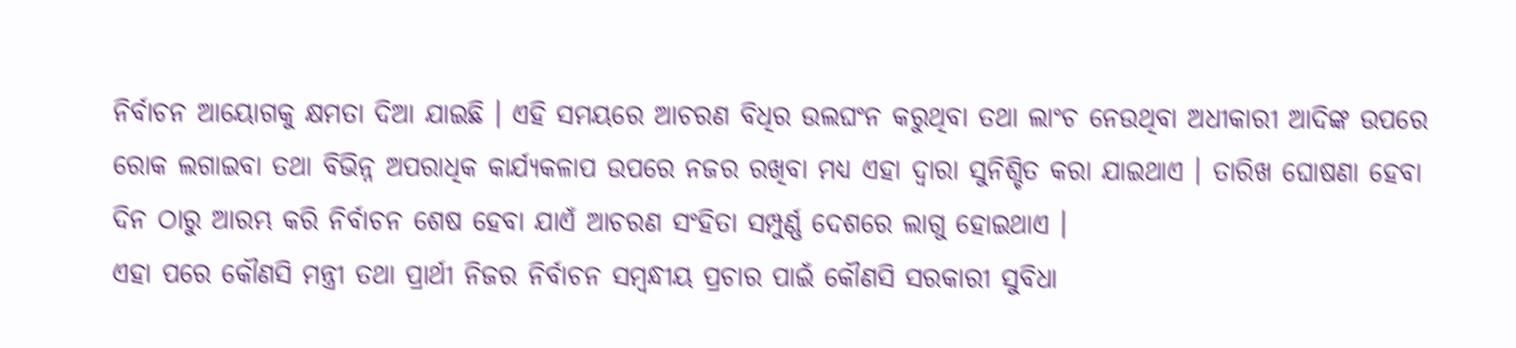ନିର୍ବାଚନ ଆୟୋଗକୁ କ୍ଷମତା ଦିଆ ଯାଇଛି । ଏହି ସମୟରେ ଆଚରଣ ବିଧିର ଉଲଘଂନ କରୁଥିବା ତଥା ଲାଂଚ ନେଉଥିବା ଅଧୀକାରୀ ଆଦିଙ୍କ ଉପରେ ରୋକ ଲଗାଇବା ତଥା ବିଭିନ୍ନ ଅପରାଧିକ କାର୍ଯ୍ୟକଳାପ ଉପରେ ନଜର ରଖିବା ମଧ୍ୟ ଏହା ଦ୍ୱାରା ସୁନିଶ୍ଚିତ କରା ଯାଇଥାଏ । ତାରିଖ ଘୋଷଣା ହେବା ଦିନ ଠାରୁ ଆରମ୍ଭ କରି ନିର୍ବାଚନ ଶେଷ ହେବା ଯାଏଁ ଆଚରଣ ସଂହିତା ସମ୍ପୁର୍ଣ୍ଣ ଦେଶରେ ଲାଗୁ ହୋଇଥାଏ ।
ଏହା ପରେ କୌଣସି ମନ୍ତ୍ରୀ ତଥା ପ୍ରାର୍ଥୀ ନିଜର ନିର୍ବାଚନ ସମ୍ବନ୍ଧୀୟ ପ୍ରଚାର ପାଇଁ କୌଣସି ସରକାରୀ ସୁବିଧା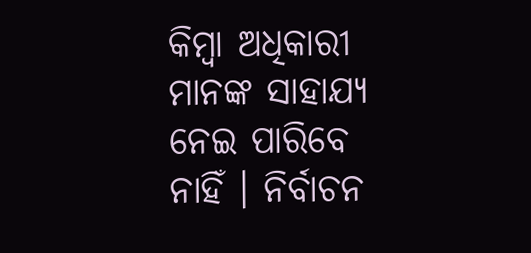କିମ୍ବା ଅଧିକାରୀ ମାନଙ୍କ ସାହାଯ୍ୟ ନେଇ ପାରିବେ ନାହିଁ । ନିର୍ବାଚନ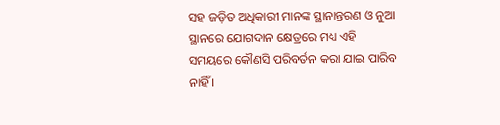ସହ ଜଡ଼ିତ ଅଧିକାରୀ ମାନଙ୍କ ସ୍ଥାନାନ୍ତରଣ ଓ ନୁଆ ସ୍ଥାନରେ ଯୋଗଦାନ କ୍ଷେତ୍ରରେ ମଧ୍ୟ ଏହି ସମୟରେ କୌଣସି ପରିବର୍ତନ କରା ଯାଇ ପାରିବ ନାହିଁ ।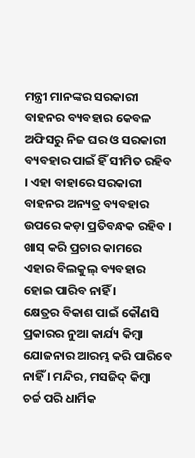ମନ୍ତ୍ରୀ ମାନଙ୍କର ସରକାରୀ ବାହନର ବ୍ୟବହାର କେବଳ ଅଫିସରୁ ନିଜ ଘର ଓ ସରକାରୀ ବ୍ୟବହାର ପାଇଁ ହିଁ ସୀମିତ ରହିବ । ଏହା ବାହାରେ ସରକାରୀ ବାହନର ଅନ୍ୟତ୍ର ବ୍ୟବହାର ଉପରେ କଡ଼ା ପ୍ରତିବନ୍ଧକ ରହିବ । ଖାସ୍ କରି ପ୍ରଚାର କାମରେ ଏହାର ବିଲକୁଲ୍ ବ୍ୟବହାର ହୋଇ ପାରିବ ନାହିଁ ।
କ୍ଷେତ୍ରର ବିକାଶ ପାଇଁ କୌଣସି ପ୍ରକାରର ନୁଆ କାର୍ଯ୍ୟ କିମ୍ବା ଯୋଜନାର ଆରମ୍ଭ କରି ପାରିବେ ନାହିଁ । ମନ୍ଦିର, ମସଜିଦ୍ କିମ୍ବା ଚର୍ଚ୍ଚ ପରି ଧାର୍ମିକ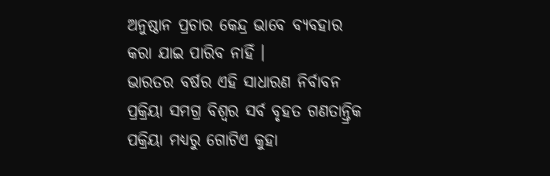ଅନୁଷ୍ଠାନ ପ୍ରଚାର କେନ୍ଦ୍ର ଭାବେ ବ୍ୟବହାର କରା ଯାଇ ପାରିବ ନାହିଁ ।
ଭାରତର ବର୍ଷର ଏହି ସାଧାରଣ ନିର୍ବାବନ ପ୍ରକ୍ରିୟା ସମଗ୍ର ବିଶ୍ୱର ସର୍ବ ବୃହତ ଗଣତାନ୍ତ୍ରିକ ପକ୍ରିୟା ମଧ୍ୟରୁ ଗୋଟିଏ କୁହା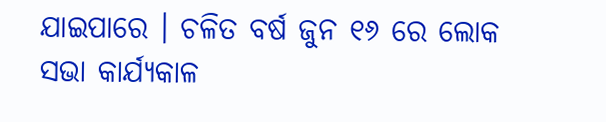ଯାଇପାରେ । ଚଳିତ ବର୍ଷ ଜୁନ ୧୬ ରେ ଲୋକ ସଭା କାର୍ଯ୍ୟକାଳ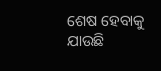ଶେଷ ହେବାକୁ ଯାଉଛି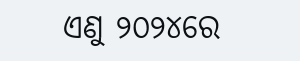ଏଣୁ ୨୦୨୪ରେ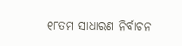୧୮ତମ ସାଧାରଣ ନିର୍ବାଚନ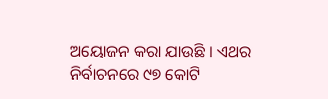ଅୟୋଜନ କରା ଯାଉଛି । ଏଥର ନିର୍ବାଚନରେ ୯୭ କୋଟି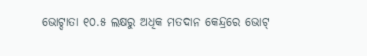ଭୋଟ୍ଦାତା ୧୦.୫ ଲକ୍ଷରୁ ଅଧିକ ମତଦାନ କେନ୍ଦ୍ରରେ ଭୋଟ୍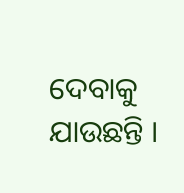ଦେବାକୁ ଯାଉଛନ୍ତି ।